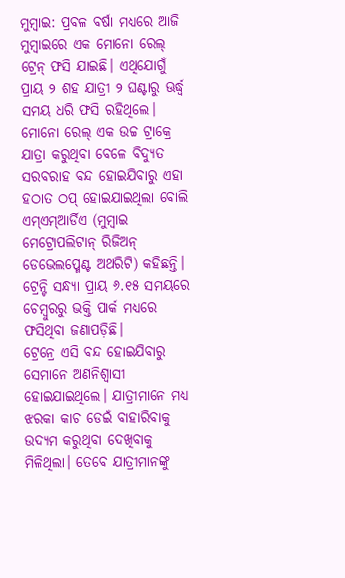ମୁମ୍ବାଇ: ପ୍ରବଳ ବର୍ଷା ମଧ୍ୟରେ ଆଜି ମୁମ୍ବାଇରେ ଏକ ମୋନୋ ରେଲ୍ ଟ୍ରେନ୍ ଫସି ଯାଇଛି। ଏଥିଯୋଗୁଁ ପ୍ରାୟ ୨ ଶହ ଯାତ୍ରୀ ୨ ଘଣ୍ଟାରୁ ଊର୍ଦ୍ଧ୍ବ ସମୟ ଧରି ଫସି ରହିଥିଲେ। ମୋନୋ ରେଲ୍ ଏକ ଉଚ୍ଚ ଟ୍ରାକ୍ରେ ଯାତ୍ରା କରୁଥିବା ବେଳେ ବିଦ୍ୟୁତ ସରବରାହ ବନ୍ଦ ହୋଇଯିବାରୁ ଏହା ହଠାତ ଠପ୍ ହୋଇଯାଇଥିଲା ବୋଲି ଏମ୍ଏମ୍ଆର୍ଡିଏ (ମୁମ୍ବାଇ ମେଟ୍ରୋପଲିଟାନ୍ ରିଜିଅନ୍ ଡେଭେଲପ୍ମେଣ୍ଟ ଅଥରିଟି) କହିଛନ୍ତି। ଟ୍ରେନ୍ଟି ସନ୍ଧ୍ୟା ପ୍ରାୟ ୬.୧୫ ସମୟରେ ଚେମ୍ବୁରରୁ ଭକ୍ତି ପାର୍କ ମଧ୍ୟରେ ଫସିଥିବା ଜଣାପଡ଼ିଛି।
ଟ୍ରେନ୍ରେ ଏସି ବନ୍ଦ ହୋଇଯିବାରୁ ସେମାନେ ଅଣନିଶ୍ବାସୀ ହୋଇଯାଇଥିଲେ। ଯାତ୍ରୀମାନେ ମଧ୍ୟ ଝରକା କାଚ ଡେଇଁ ବାହାରିବାକୁ ଉଦ୍ୟମ କରୁଥିବା ଦେଖିବାକୁ ମିଳିଥିଲା। ତେବେ ଯାତ୍ରୀମାନଙ୍କୁ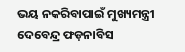ଭୟ ନକରିବାପାଇଁ ମୁଖ୍ୟମନ୍ତ୍ରୀ ଦେବେନ୍ଦ୍ର ଫଡ଼ନାବିସ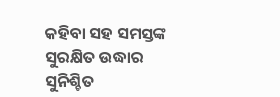କହିବା ସହ ସମସ୍ତଙ୍କ ସୁରକ୍ଷିତ ଉଦ୍ଧାର ସୁନିଶ୍ଚିତ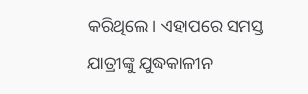କରିଥିଲେ। ଏହାପରେ ସମସ୍ତ ଯାତ୍ରୀଙ୍କୁ ଯୁଦ୍ଧକାଳୀନ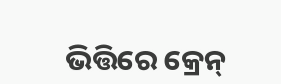ଭିତ୍ତିରେ କ୍ରେନ୍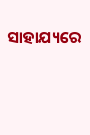ସାହାଯ୍ୟରେ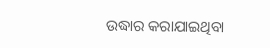ଉଦ୍ଧାର କରାଯାଇଥିବା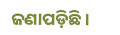ଜଣାପଡ଼ିଛି।